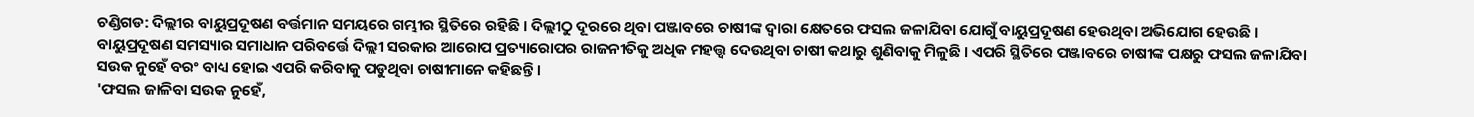ଚଣ୍ଡିଗଡ: ଦିଲ୍ଲୀର ବାୟୁପ୍ରଦୂଷଣ ବର୍ତ୍ତମାନ ସମୟରେ ଗମ୍ଭୀର ସ୍ଥିତିରେ ରହିଛି । ଦିଲ୍ଲୀଠୁ ଦୂରରେ ଥିବା ପଞ୍ଜାବରେ ଚାଷୀଙ୍କ ଦ୍ବାରା କ୍ଷେତରେ ଫସଲ ଜଳାଯିବା ଯୋଗୁଁ ବାୟୁପ୍ରଦୂଷଣ ହେଉଥିବା ଅଭିଯୋଗ ହେଉଛି । ବାୟୁପ୍ରଦୂଷଣ ସମସ୍ୟାର ସମାଧାନ ପରିବର୍ତ୍ତେ ଦିଲ୍ଲୀ ସରକାର ଆରୋପ ପ୍ରତ୍ୟାରୋପର ରାଜନୀତିକୁ ଅଧିକ ମହତ୍ତ୍ବ ଦେଉଥିବା ଚାଷୀ କଥାରୁ ଶୁଣିବାକୁ ମିଳୁଛି । ଏପରି ସ୍ଥିତିରେ ପଞ୍ଜାବରେ ଚାଷୀଙ୍କ ପକ୍ଷରୁ ଫସଲ ଜଳାଯିବା ସଉକ ନୁହେଁ ବରଂ ବାଧ୍ୟ ହୋଇ ଏପରି କରିବାକୁ ପଡୁଥିବା ଚାଷୀମାନେ କହିଛନ୍ତି ।
'ଫସଲ ଜାଳିବା ସଉକ ନୁହେଁ,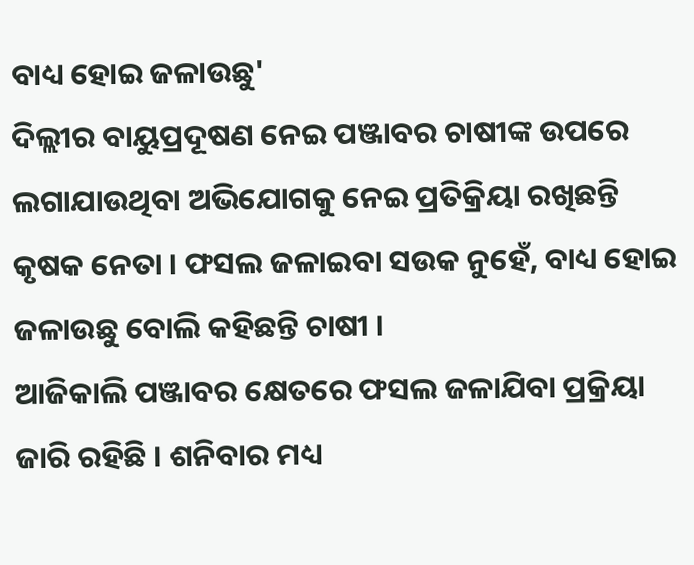ବାଧ୍ୟ ହୋଇ ଜଳାଉଛୁ'
ଦିଲ୍ଲୀର ବାୟୁପ୍ରଦୂଷଣ ନେଇ ପଞ୍ଜାବର ଚାଷୀଙ୍କ ଉପରେ ଲଗାଯାଉଥିବା ଅଭିଯୋଗକୁ ନେଇ ପ୍ରତିକ୍ରିୟା ରଖିଛନ୍ତି କୃଷକ ନେତା । ଫସଲ ଜଳାଇବା ସଉକ ନୁହେଁ, ବାଧ୍ୟ ହୋଇ ଜଳାଉଛୁ ବୋଲି କହିଛନ୍ତି ଚାଷୀ ।
ଆଜିକାଲି ପଞ୍ଜାବର କ୍ଷେତରେ ଫସଲ ଜଳାଯିବା ପ୍ରକ୍ରିୟା ଜାରି ରହିଛି । ଶନିବାର ମଧ୍ୟ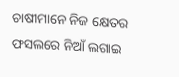ଚାଷୀମାନେ ନିଜ କ୍ଷେତର ଫସଲରେ ନିଆଁ ଲଗାଇ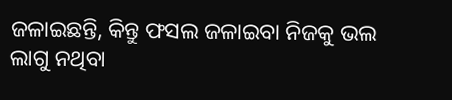ଜଳାଇଛନ୍ତି, କିନ୍ତୁ ଫସଲ ଜଳାଇବା ନିଜକୁ ଭଲ ଲାଗୁ ନଥିବା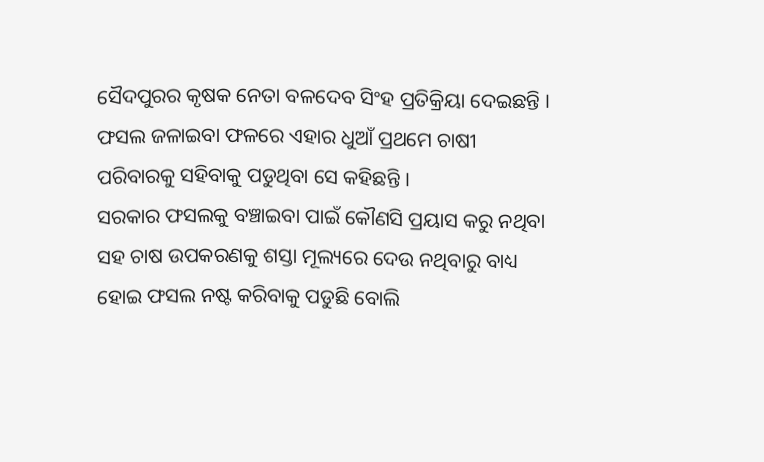ସୈଦପୁରର କୃଷକ ନେତା ବଳଦେବ ସିଂହ ପ୍ରତିକ୍ରିୟା ଦେଇଛନ୍ତି । ଫସଲ ଜଳାଇବା ଫଳରେ ଏହାର ଧୁଆଁ ପ୍ରଥମେ ଚାଷୀ ପରିବାରକୁ ସହିବାକୁ ପଡୁଥିବା ସେ କହିଛନ୍ତି ।
ସରକାର ଫସଲକୁ ବଞ୍ଚାଇବା ପାଇଁ କୌଣସି ପ୍ରୟାସ କରୁ ନଥିବା ସହ ଚାଷ ଉପକରଣକୁ ଶସ୍ତା ମୂଲ୍ୟରେ ଦେଉ ନଥିବାରୁ ବାଧ୍ୟ ହୋଇ ଫସଲ ନଷ୍ଟ କରିବାକୁ ପଡୁଛି ବୋଲି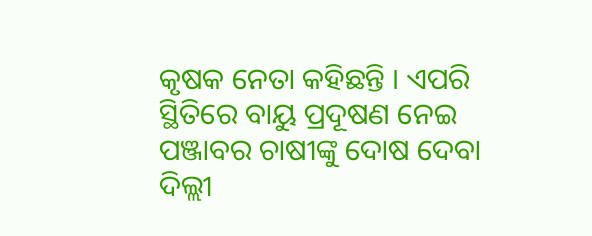କୃଷକ ନେତା କହିଛନ୍ତି । ଏପରି ସ୍ଥିତିରେ ବାୟୁ ପ୍ରଦୂଷଣ ନେଇ ପଞ୍ଜାବର ଚାଷୀଙ୍କୁ ଦୋଷ ଦେବା ଦିଲ୍ଲୀ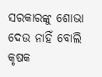ସରକାରଙ୍କୁ ଶୋଭା ଦେଉ ନାହିଁ ବୋଲି କୃଷକ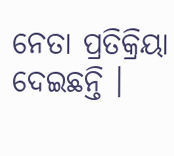ନେତା ପ୍ରତିକ୍ରିୟା ଦେଇଛନ୍ତି ।